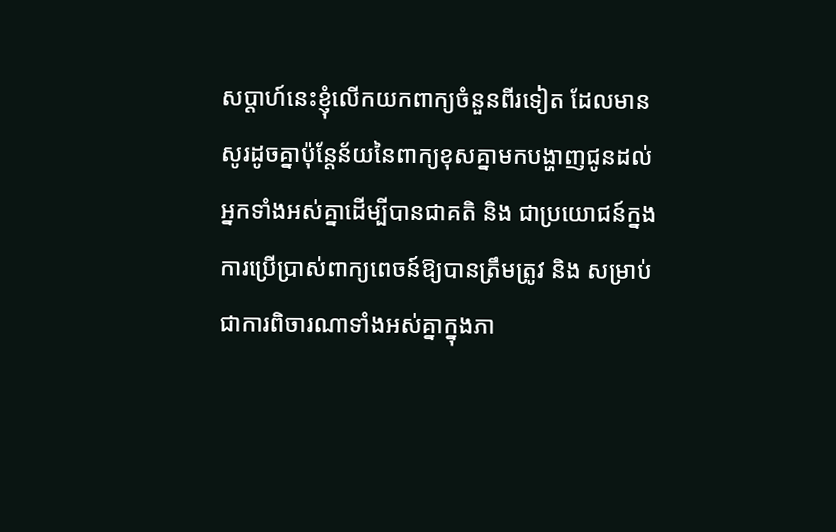សប្ដាហ៍នេះខ្ញុំលើកយកពាក្យចំនួនពីរទៀត ដែលមានសូរដូចគ្នាប៉ុន្តែន័យនៃពាក្យខុសគ្នាមកបង្ហាញជូនដល់អ្នកទាំងអស់គ្នាដើម្បីបានជាគតិ និង ជាប្រយោជន៍ក្នងការប្រើប្រាស់ពាក្យពេចន៍ឱ្យបានត្រឹមត្រូវ និង សម្រាប់ជាការពិចារណាទាំងអស់គ្នាក្នុងភា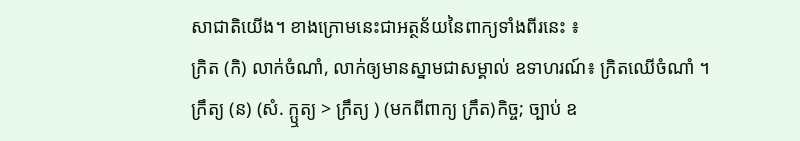សាជាតិយើង។ ខាងក្រោមនេះជាអត្ថន័យនៃពាក្យទាំងពីរនេះ ៖
ក្រិត (កិ) លាក់ចំណាំ, លាក់ឲ្យមានស្នាមជាសម្គាល់ ឧទាហរណ៍៖ ក្រិតឈើចំណាំ ។
ក្រឹត្យ (ន) (សំ. ក្ឬត្យ > ក្រឹត្យ ) (មកពីពាក្យ ក្រឹត)កិច្ច; ច្បាប់ ឧ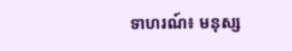ទាហរណ៍៖ មនុស្ស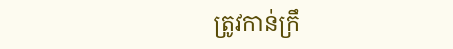ត្រូវកាន់ក្រឹ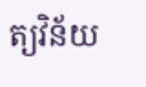ត្យវិន័យ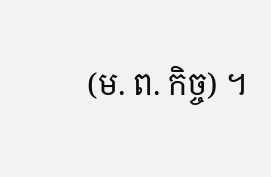(ម. ព. កិច្ច) ។